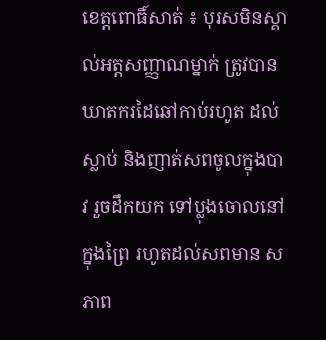ខេត្តពោធិ៍សាត់ ៖ បុរសមិនស្គាល់អត្តសញ្ញាណម្នាក់ ត្រូវបានឃាតករដៃឆៅកាប់រហូត ដល់ស្លាប់ និងញាត់សពចូលក្នុងបាវ រួចដឹកយក ទៅប្លុងចោលនៅក្នុងព្រៃ រហូតដល់សពមាន សភាព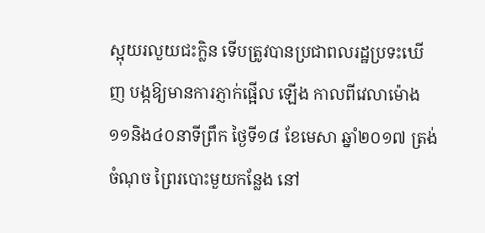ស្អុយរលួយជះក្លិន ទើបត្រូវបានប្រជាពលរដ្ឋប្រទះឃើញ បង្កឱ្យមានការភ្ញាក់ផ្អើល ឡើង កាលពីវេលាម៉ោង១១និង៤០នាទីព្រឹក ថ្ងៃទី១៨ ខែមេសា ឆ្នាំ២០១៧ ត្រង់ចំណុច ព្រៃរបោះមួយកន្លែង នៅ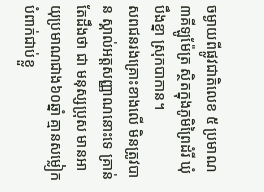ចម្ងាយពីផ្លូវជាតិលេខ ៥ ប្រមាណ៣គីឡូម៉ែត្រ ស្ថិតក្នុងភូមិព្រៃដំរី ឃុំបឹងខ្នា ស្រុកបាកាន។
សពជនរងគ្រោះខាងលើ មិនត្រូវបាន ស្គាល់អត្តសញ្ញាណនោះទេ គ្រាន់តែដឹងថា ជា មនុស្សប្រុស មានអាយុប្រមាណជាង៦០ឆ្នាំ គ្មានសម្លៀកបំពាក់ជាប់ខ្លួ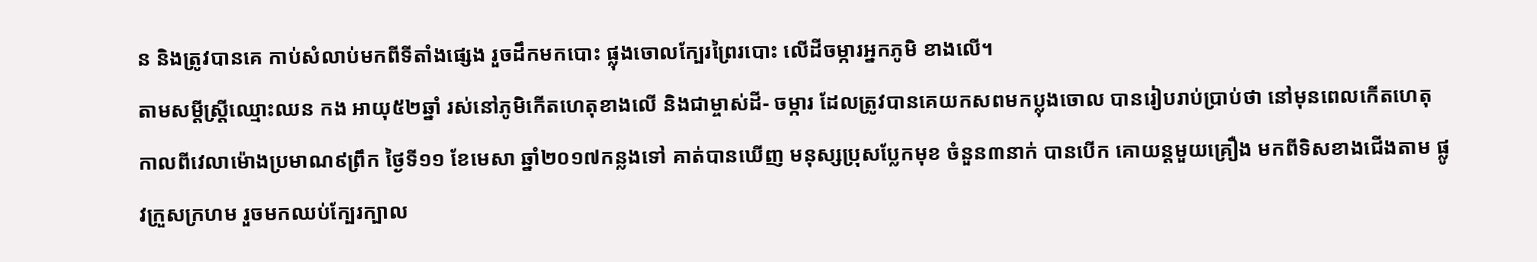ន និងត្រូវបានគេ កាប់សំលាប់មកពីទីតាំងផ្សេង រួចដឹកមកបោះ ផ្លុងចោលក្បែរព្រៃរបោះ លើដីចម្ការអ្នកភូមិ ខាងលើ។
តាមសម្តីស្ត្រីឈ្មោះឈន កង អាយុ៥២ឆ្នាំ រស់នៅភូមិកើតហេតុខាងលើ និងជាម្ចាស់ដី- ចម្ការ ដែលត្រូវបានគេយកសពមកប្លុងចោល បានរៀបរាប់ប្រាប់ថា នៅមុនពេលកើតហេតុ កាលពីវេលាម៉ោងប្រមាណ៩ព្រឹក ថ្ងៃទី១១ ខែមេសា ឆ្នាំ២០១៧កន្លងទៅ គាត់បានឃើញ មនុស្សប្រុសប្លែកមុខ ចំនួន៣នាក់ បានបើក គោយន្តមួយគ្រឿង មកពីទិសខាងជើងតាម ផ្លូវក្រួសក្រហម រួចមកឈប់ក្បែរក្បាល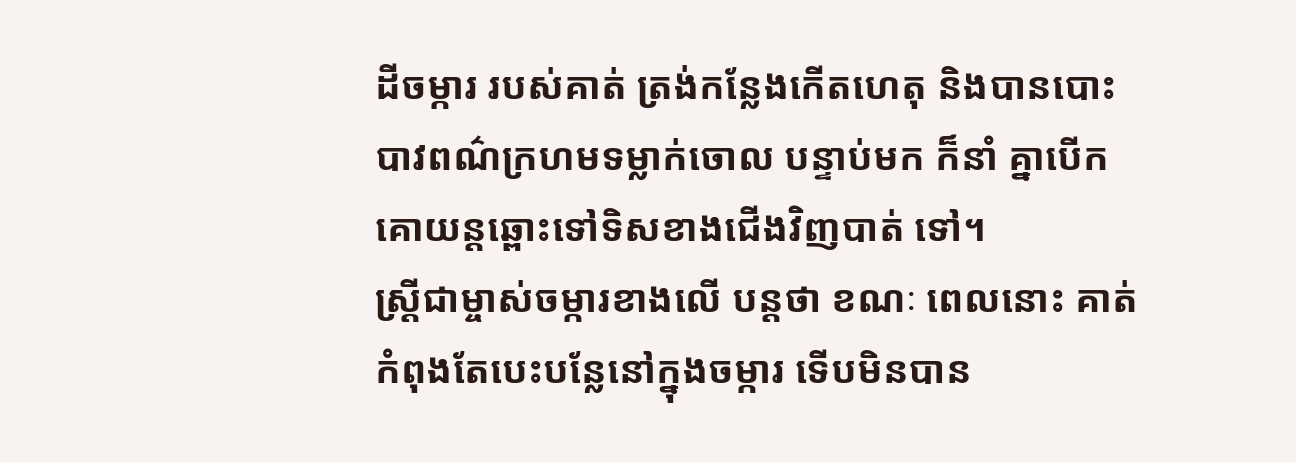ដីចម្ការ របស់គាត់ ត្រង់កន្លែងកើតហេតុ និងបានបោះ បាវពណ៌ក្រហមទម្លាក់ចោល បន្ទាប់មក ក៏នាំ គ្នាបើកគោយន្តឆ្ពោះទៅទិសខាងជើងវិញបាត់ ទៅ។
ស្ត្រីជាម្ចាស់ចម្ការខាងលើ បន្តថា ខណៈ ពេលនោះ គាត់កំពុងតែបេះបន្លែនៅក្នុងចម្ការ ទើបមិនបាន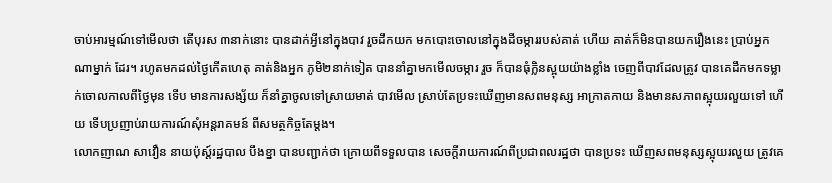ចាប់អារម្មណ៍ទៅមើលថា តើបុរស ៣នាក់នោះ បានដាក់អ្វីនៅក្នុងបាវ រួចដឹកយក មកបោះចោលនៅក្នុងដីចម្ការរបស់គាត់ ហើយ គាត់ក៏មិនបានយករឿងនេះ ប្រាប់អ្នកណាម្នាក់ ដែរ។ រហូតមកដល់ថ្ងៃកើតហេតុ គាត់និងអ្នក ភូមិ២នាក់ទៀត បាននាំគ្នាមកមើលចម្ការ រួច ក៏បានធុំក្លិនស្អុយយ៉ាងខ្លាំង ចេញពីបាវដែលត្រូវ បានគេដឹកមកទម្លាក់ចោលកាលពីថ្ងៃមុន ទើប មានការសង្ស័យ ក៏នាំគ្នាចូលទៅស្រាយមាត់ បាវមើល ស្រាប់តែប្រទះឃើញមានសពមនុស្ស អាក្រាតកាយ និងមានសភាពស្អុយរលួយទៅ ហើយ ទើបប្រញាប់រាយការណ៍សុំអន្តរាគមន៍ ពីសមត្ថកិច្ចតែម្តង។
លោកញាណ សាវឿន នាយប៉ុស្ត៍រដ្ឋបាល បឹងខ្នា បានបញ្ជាក់ថា ក្រោយពីទទួលបាន សេចក្តីរាយការណ៍ពីប្រជាពលរដ្ឋថា បានប្រទះ ឃើញសពមនុស្សស្អុយរលួយ ត្រូវគេ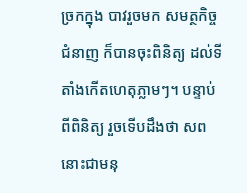ច្រកក្នុង បាវរួចមក សមត្ថកិច្ចជំនាញ ក៏បានចុះពិនិត្យ ដល់ទីតាំងកើតហេតុភ្លាមៗ។ បន្ទាប់ពីពិនិត្យ រួចទើបដឹងថា សពនោះជាមនុ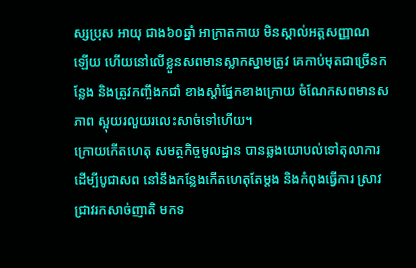ស្សប្រុស អាយុ ជាង៦០ឆ្នាំ អាក្រាតកាយ មិនស្គាល់អត្តសញ្ញាណ ឡើយ ហើយនៅលើខ្លួនសពមានស្លាកស្នាមត្រូវ គេកាប់មុតជាច្រើនកន្លែង និងត្រូវកញ្ចឹងកជាំ ខាងស្តាំផ្នែកខាងក្រោយ ចំណែកសពមានសភាព ស្អុយរលួយរលេះសាច់ទៅហើយ។
ក្រោយកើតហេតុ សមត្ថកិច្ចមូលដ្ឋាន បានឆ្លងយោបល់ទៅតុលាការ ដើម្បីបូជាសព នៅនឹងកន្លែងកើតហេតុតែម្តង និងកំពុងធ្វើការ ស្រាវជ្រាវរកសាច់ញាតិ មកទ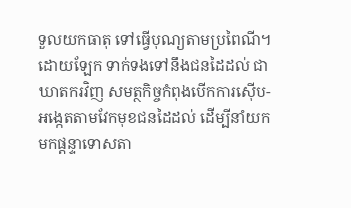ទួលយកធាតុ ទៅធ្វើបុណ្យតាមប្រពៃណី។
ដោយឡែក ទាក់ទងទៅនឹងជនដៃដល់ ជាឃាតករវិញ សមត្ថកិច្ចកំពុងបើកការស៊ើប- អង្កេតតាមវែកមុខជនដៃដល់ ដើម្បីនាំយក មកផ្តន្ទាទោសតា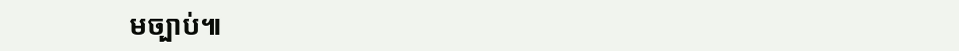មច្បាប់៕